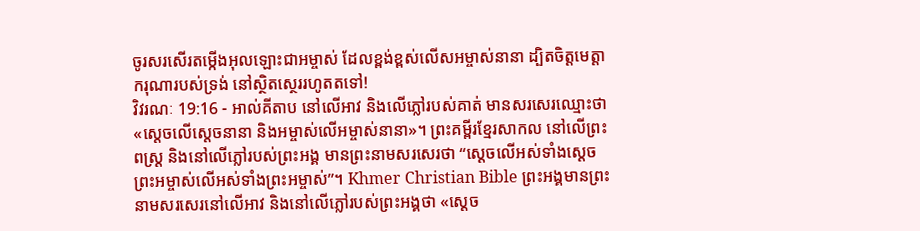ចូរសរសើរតម្កើងអុលឡោះជាអម្ចាស់ ដែលខ្ពង់ខ្ពស់លើសអម្ចាស់នានា ដ្បិតចិត្តមេត្តាករុណារបស់ទ្រង់ នៅស្ថិតស្ថេររហូតតទៅ!
វិវរណៈ 19:16 - អាល់គីតាប នៅលើអាវ និងលើភ្លៅរបស់គាត់ មានសរសេរឈ្មោះថា «ស្តេចលើស្តេចនានា និងអម្ចាស់លើអម្ចាស់នានា»។ ព្រះគម្ពីរខ្មែរសាកល នៅលើព្រះពស្ត្រ និងនៅលើភ្លៅរបស់ព្រះអង្គ មានព្រះនាមសរសេរថា “ស្ដេចលើអស់ទាំងស្ដេច ព្រះអម្ចាស់លើអស់ទាំងព្រះអម្ចាស់”។ Khmer Christian Bible ព្រះអង្គមានព្រះនាមសរសេរនៅលើអាវ និងនៅលើភ្លៅរបស់ព្រះអង្គថា «ស្ដេច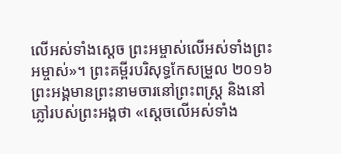លើអស់ទាំងស្ដេច ព្រះអម្ចាស់លើអស់ទាំងព្រះអម្ចាស់»។ ព្រះគម្ពីរបរិសុទ្ធកែសម្រួល ២០១៦ ព្រះអង្គមានព្រះនាមចារនៅព្រះពស្ត្រ និងនៅភ្លៅរបស់ព្រះអង្គថា «ស្តេចលើអស់ទាំង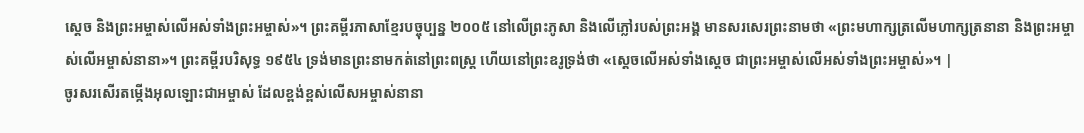ស្តេច និងព្រះអម្ចាស់លើអស់ទាំងព្រះអម្ចាស់»។ ព្រះគម្ពីរភាសាខ្មែរបច្ចុប្បន្ន ២០០៥ នៅលើព្រះភូសា និងលើភ្លៅរបស់ព្រះអង្គ មានសរសេរព្រះនាមថា «ព្រះមហាក្សត្រលើមហាក្សត្រនានា និងព្រះអម្ចាស់លើអម្ចាស់នានា»។ ព្រះគម្ពីរបរិសុទ្ធ ១៩៥៤ ទ្រង់មានព្រះនាមកត់នៅព្រះពស្ត្រ ហើយនៅព្រះឧរូទ្រង់ថា «ស្តេចលើអស់ទាំងស្តេច ជាព្រះអម្ចាស់លើអស់ទាំងព្រះអម្ចាស់»។ |
ចូរសរសើរតម្កើងអុលឡោះជាអម្ចាស់ ដែលខ្ពង់ខ្ពស់លើសអម្ចាស់នានា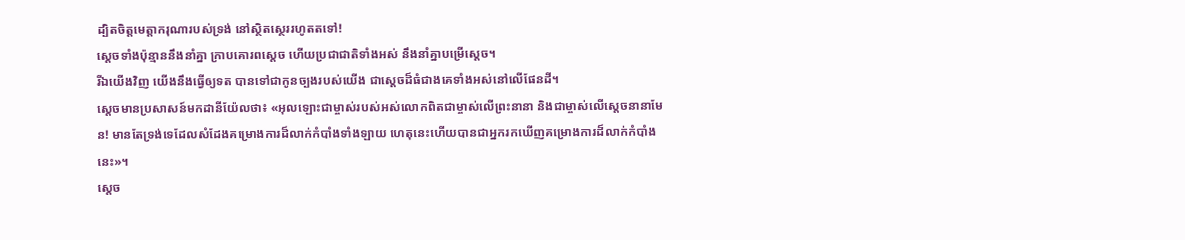ដ្បិតចិត្តមេត្តាករុណារបស់ទ្រង់ នៅស្ថិតស្ថេររហូតតទៅ!
ស្ដេចទាំងប៉ុន្មាននឹងនាំគ្នា ក្រាបគោរពស្តេច ហើយប្រជាជាតិទាំងអស់ នឹងនាំគ្នាបម្រើស្តេច។
រីឯយើងវិញ យើងនឹងធ្វើឲ្យទត បានទៅជាកូនច្បងរបស់យើង ជាស្ដេចដ៏ធំជាងគេទាំងអស់នៅលើផែនដី។
ស្តេចមានប្រសាសន៍មកដានីយ៉ែលថា៖ «អុលឡោះជាម្ចាស់របស់អស់លោកពិតជាម្ចាស់លើព្រះនានា និងជាម្ចាស់លើស្តេចនានាមែន! មានតែទ្រង់ទេដែលសំដែងគម្រោងការដ៏លាក់កំបាំងទាំងឡាយ ហេតុនេះហើយបានជាអ្នករកឃើញគម្រោងការដ៏លាក់កំបាំងនេះ»។
ស្តេច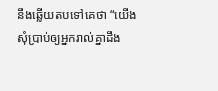នឹងឆ្លើយតបទៅគេថា “យើងសុំប្រាប់ឲ្យអ្នករាល់គ្នាដឹង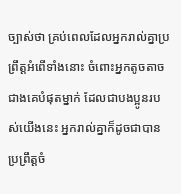ច្បាស់ថា គ្រប់ពេលដែលអ្នករាល់គ្នាប្រព្រឹត្ដអំពើទាំងនោះ ចំពោះអ្នកតូចតាចជាងគេបំផុតម្នាក់ ដែលជាបងប្អូនរបស់យើងនេះ អ្នករាល់គ្នាក៏ដូចជាបានប្រព្រឹត្ដចំ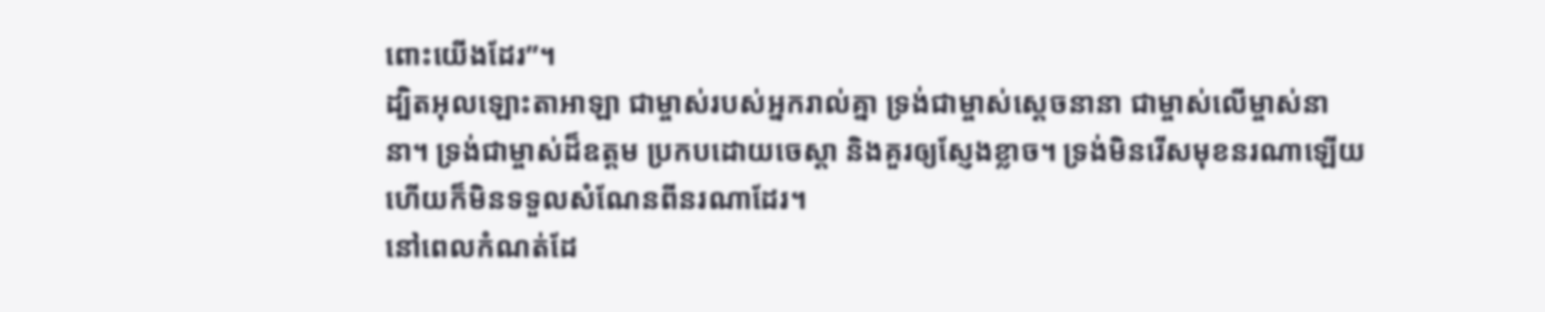ពោះយើងដែរ”។
ដ្បិតអុលឡោះតាអាឡា ជាម្ចាស់របស់អ្នករាល់គ្នា ទ្រង់ជាម្ចាស់ស្តេចនានា ជាម្ចាស់លើម្ចាស់នានា។ ទ្រង់ជាម្ចាស់ដ៏ឧត្តម ប្រកបដោយចេស្តា និងគួរឲ្យស្ញែងខ្លាច។ ទ្រង់មិនរើសមុខនរណាឡើយ ហើយក៏មិនទទួលសំណែនពីនរណាដែរ។
នៅពេលកំណត់ដែ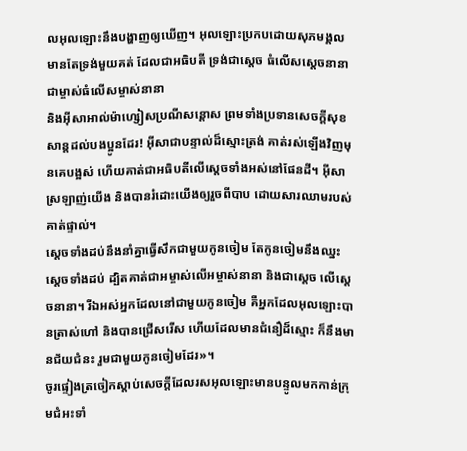លអុលឡោះនឹងបង្ហាញឲ្យឃើញ។ អុលឡោះប្រកបដោយសុភមង្គល មានតែទ្រង់មួយគត់ ដែលជាអធិបតី ទ្រង់ជាស្តេច ធំលើសស្តេចនានា ជាម្ចាស់ធំលើសម្ចាស់នានា
និងអ៊ីសាអាល់ម៉ាហ្សៀសប្រណីសន្ដោស ព្រមទាំងប្រទានសេចក្ដីសុខសាន្ដដល់បងប្អូនដែរ! អ៊ីសាជាបន្ទាល់ដ៏ស្មោះត្រង់ គាត់រស់ឡើងវិញមុនគេបង្អស់ ហើយគាត់ជាអធិបតីលើស្ដេចទាំងអស់នៅផែនដី។ អ៊ីសាស្រឡាញ់យើង និងបានរំដោះយើងឲ្យរួចពីបាប ដោយសារឈាមរបស់គាត់ផ្ទាល់។
ស្ដេចទាំងដប់នឹងនាំគ្នាធ្វើសឹកជាមួយកូនចៀម តែកូនចៀមនឹងឈ្នះស្ដេចទាំងដប់ ដ្បិតគាត់ជាអម្ចាស់លើអម្ចាស់នានា និងជាស្តេច លើស្តេចនានា។ រីឯអស់អ្នកដែលនៅជាមួយកូនចៀម គឺអ្នកដែលអុលឡោះបានត្រាស់ហៅ និងបានជ្រើសរើស ហើយដែលមានជំនឿដ៏ស្មោះ ក៏នឹងមានជ័យជំនះ រួមជាមួយកូនចៀមដែរ»។
ចូរផ្ទៀងត្រចៀកស្ដាប់សេចក្ដីដែលរសអុលឡោះមានបន្ទូលមកកាន់ក្រុមជំអះទាំ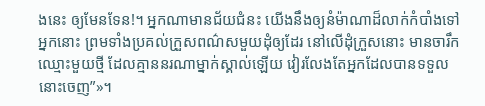ងនេះ ឲ្យមែនទែន!។ អ្នកណាមានជ័យជំនះ យើងនឹងឲ្យនំម៉ាណាដ៏លាក់កំបាំងទៅអ្នកនោះ ព្រមទាំងប្រគល់ក្រួសពណ៌សមួយដុំឲ្យដែរ នៅលើដុំក្រួសនោះ មានចារឹកឈ្មោះមួយថ្មី ដែលគ្មាននរណាម្នាក់ស្គាល់ឡើយ វៀរលែងតែអ្នកដែលបានទទួលនោះចេញ”»។